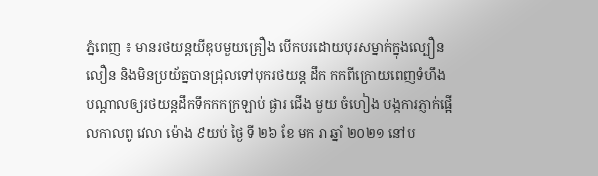ភ្នំពេញ ៖ មានរថយន្តយីឌុបមួយគ្រឿង បេីកបរដោយបុរសម្នាក់ក្នុងល្បឿនលឿន និងមិនប្រយ័ត្នបានជ្រុលទៅបុករថយន្ត ដឹក កកពីក្រោយពេញទំហឹង បណ្ដាលឲ្យរថយន្តដឹកទឹកកកក្រឡាប់ ផ្ងារ ជើង មួយ ចំហៀង បង្កការភ្ញាក់ផ្អេីលកាលពូ វេលា ម៉ោង ៩យប់ ថ្ងៃ ទី ២៦ ខែ មក រា ឆ្នាំ ២០២១ នៅប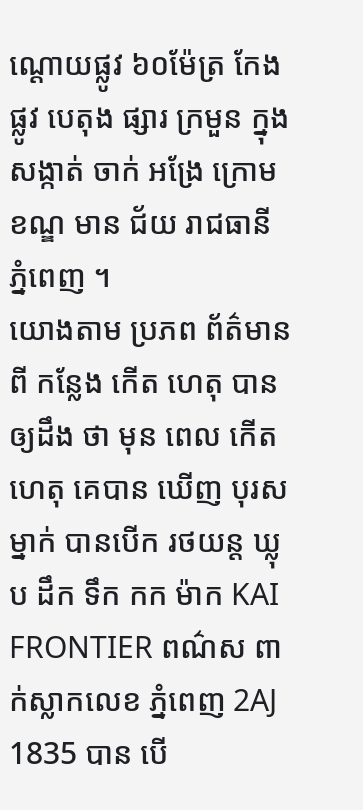ណ្ដោយផ្លូវ ៦០ម៉ែត្រ កែង ផ្លូវ បេតុង ផ្សារ ក្រមួន ក្នុងសង្កាត់ ចាក់ អង្រែ ក្រោម ខណ្ឌ មាន ជ័យ រាជធានី ភ្នំពេញ ។
យោងតាម ប្រភព ព័ត៌មាន ពី កន្លែង កើត ហេតុ បានឲ្យដឹង ថា មុន ពេល កេីតហេតុ គេបាន ឃើញ បុរស ម្នាក់ បានបេីក រថយន្ត ឃ្លុប ដឹក ទឹក កក ម៉ាក KAI FRONTIER ពណ៌ស ពាក់ស្លាកលេខ ភ្នំពេញ 2AJ 1835 បាន បេី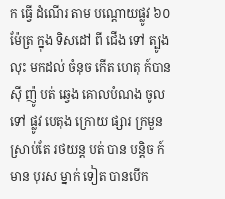ក ធ្វើ ដំណើរ តាម បណ្ដោយផ្លូវ ៦០ម៉ែត្រ ក្នុង ទិសដៅ ពី ជេីង ទៅ ត្បូង លុះ មកដល់ ចំនុច កេីត ហេតុ ក៍បាន ស៊ី ញ៉ូ បត់ ឆ្វេង គោលបំណង ចូលទៅ ផ្លូវ បេតុង ក្រោយ ផ្សារ ក្រមួន ស្រាប់តែ រថយន្ត បត់ បាន បន្តិច ក៍ មាន បុរស ម្នាក់ ទៀត បានបេីក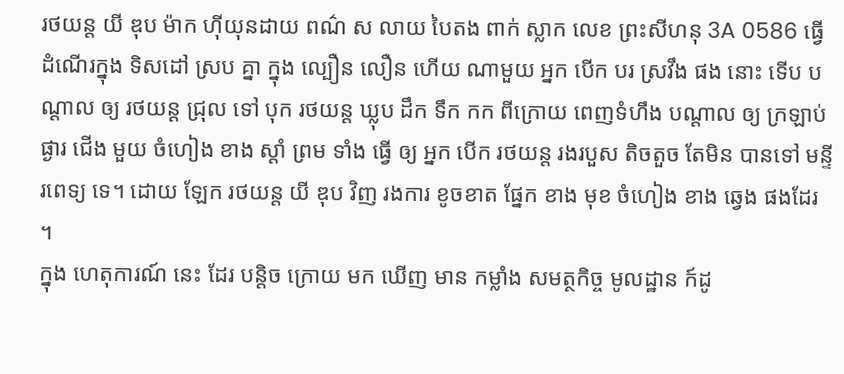រថយន្ត យី ឌុប ម៉ាក ហ៊ីយុនដាយ ពណ៌ ស លាយ បៃតង ពាក់ ស្លាក លេខ ព្រះសីហនុ 3A 0586 ធ្វើ ដំណើរក្នុង ទិសដៅ ស្រប គ្នា ក្នុង ល្បឿន លឿន ហើយ ណាមួយ អ្នក បេីក បរ ស្រវឹង ផង នោះ ទេីប បណ្ដាល ឲ្យ រថយន្ត ជ្រុល ទៅ បុក រថយន្ត ឃ្លុប ដឹក ទឹក កក ពីក្រោយ ពេញទំហឹង បណ្ដាល ឲ្យ ក្រឡាប់ ផ្ងារ ជើង មួយ ចំហៀង ខាង ស្ដាំ ព្រម ទាំង ធ្វើ ឲ្យ អ្នក បេីក រថយន្ត រងរបួស តិចតួច តែមិន បានទៅ មន្ទីរពេទ្យ ទេ។ ដោយ ឡែក រថយន្ត យី ឌុប វិញ រងការ ខូចខាត ផែ្នក ខាង មុខ ចំហៀង ខាង ឆ្វេង ផងដែរ ។
ក្នុង ហេតុការណ៍ នេះ ដែរ បន្តិច ក្រោយ មក ឃើញ មាន កម្លាំង សមត្ថកិច្ច មូលដ្ឋាន ក៍ដូ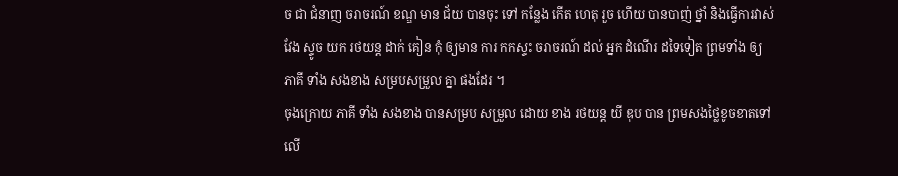ច ជា ជំនាញ ចរាចរណ៍ ខណ្ឌ មាន ជ័យ បានចុះ ទៅ កន្លែង កើត ហេតុ រួច ហើយ បានបាញ់ ថ្នាំ និងធ្វេីការវាស់ វែង ស្ទូច យក រថយន្ត ដាក់ គៀន កុំ ឲ្យមាន ការ កកស្ទះ ចរាចរណ៍ ដល់ អ្នក ដំណើរ ដទៃទៀត ព្រមទាំង ឲ្យ ភាគី ទាំង សងខាង សម្របសម្រួល គ្នា ផងដែរ ។
ចុងក្រោយ ភាគី ទាំង សងខាង បានសម្រប សម្រួល ដោយ ខាង រថយន្ត យី ឌុប បាន ព្រមសងថ្លៃខូចខាតទៅលេី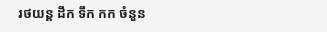រថយន្ត ដឹក ទឹក កក ចំនួន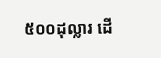៥០០ដុល្លារ ដេី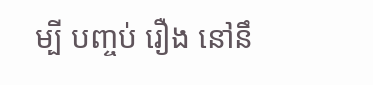ម្បី បញ្ចប់ រឿង នៅនឹ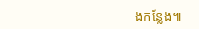ងកន្លែង៕